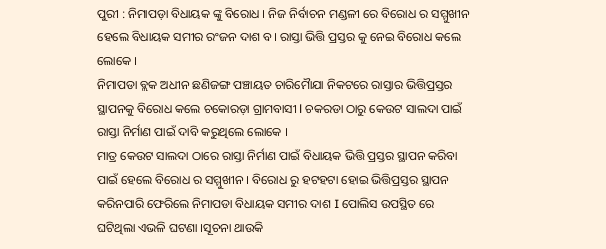ପୁରୀ : ନିମାପଡ଼ା ବିଧାୟକ ଙ୍କୁ ବିରୋଧ । ନିଜ ନିର୍ବାଚନ ମଣ୍ଡଳୀ ରେ ବିରୋଧ ର ସମ୍ମୁଖୀନ ହେଲେ ବିଧାୟକ ସମୀର ରଂଜନ ଦାଶ ବ। ରାସ୍ତା ଭିତ୍ତି ପ୍ରସ୍ତର କୁ ନେଇ ବିରୋଧ କଲେ ଲୋକେ ।
ନିମାପଡା ବ୍ଲକ ଅଧୀନ ଛଣିଜଙ୍ଗ ପଞ୍ଚାୟତ ଚାରିମୋୖଯା ନିକଟରେ ରାସ୍ତାର ଭିତ୍ତିପ୍ରସ୍ତର ସ୍ଥାପନକୁ ବିରୋଧ କଲେ ଚକୋରଡ଼ା ଗ୍ରାମବାସୀ l ଚକରଡା ଠାରୁ କେଉଟ ସାଲଦା ପାଇଁ ରାସ୍ତା ନିର୍ମାଣ ପାଇଁ ଦାବି କରୁଥିଲେ ଲୋକେ ।
ମାତ୍ର କେଉଟ ସାଲଦା ଠାରେ ରାସ୍ତା ନିର୍ମାଣ ପାଇଁ ବିଧାୟକ ଭିତ୍ତି ପ୍ରସ୍ତର ସ୍ଥାପନ କରିବା ପାଇଁ ହେଲେ ବିରୋଧ ର ସମ୍ମୁଖୀନ । ବିରୋଧ ରୁ ହଟହଟା ହୋଇ ଭିତ୍ତିପ୍ରସ୍ତର ସ୍ଥାପନ କରିନପାରି ଫେରିଲେ ନିମାପଡା ବିଧାୟକ ସମୀର ଦାଶ I ପୋଲିସ ଉପସ୍ଥିତ ରେ ଘଟିଥିଲା ଏଭଳି ଘଟଣା ।ସୂଚନା ଥାଉକି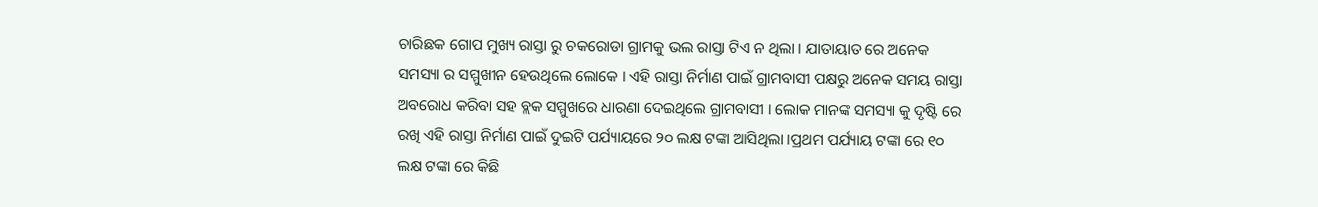ଚାରିଛକ ଗୋପ ମୁଖ୍ୟ ରାସ୍ତା ରୁ ଚକରୋଡା ଗ୍ରାମକୁ ଭଲ ରାସ୍ତା ଟିଏ ନ ଥିଲା । ଯାତାୟାତ ରେ ଅନେକ ସମସ୍ୟା ର ସମ୍ମୁଖୀନ ହେଉଥିଲେ ଲୋକେ । ଏହି ରାସ୍ତା ନିର୍ମାଣ ପାଇଁ ଗ୍ରାମବାସୀ ପକ୍ଷରୁ ଅନେକ ସମୟ ରାସ୍ତା ଅବରୋଧ କରିବା ସହ ବ୍ଲକ ସମ୍ମୁଖରେ ଧାରଣା ଦେଇଥିଲେ ଗ୍ରାମବାସୀ । ଲୋକ ମାନଙ୍କ ସମସ୍ୟା କୁ ଦୃଷ୍ଟି ରେ ରଖି ଏହି ରାସ୍ତା ନିର୍ମାଣ ପାଇଁ ଦୁଇଟି ପର୍ଯ୍ୟାୟରେ ୨୦ ଲକ୍ଷ ଟଙ୍କା ଆସିଥିଲା ।ପ୍ରଥମ ପର୍ଯ୍ୟାୟ ଟଙ୍କା ରେ ୧୦ ଲକ୍ଷ ଟଙ୍କା ରେ କିଛି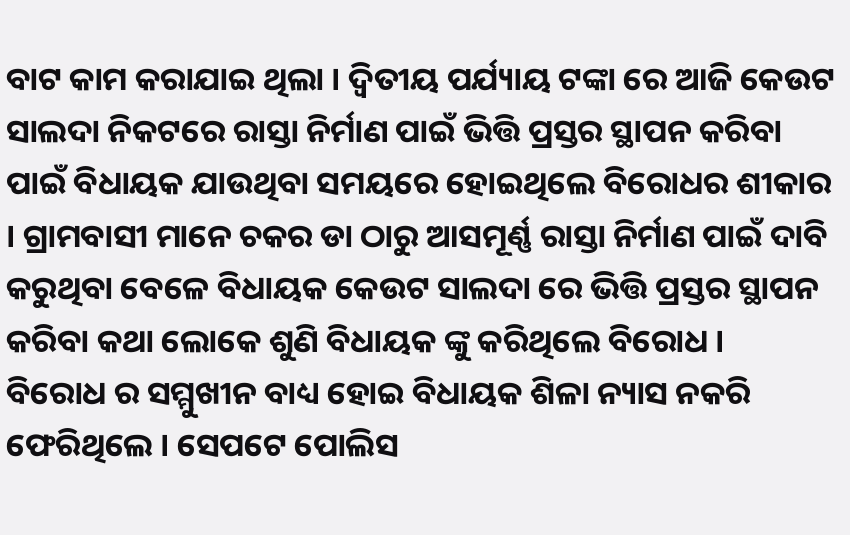ବାଟ କାମ କରାଯାଇ ଥିଲା । ଦ୍ବିତୀୟ ପର୍ଯ୍ୟାୟ ଟଙ୍କା ରେ ଆଜି କେଉଟ ସାଲଦା ନିକଟରେ ରାସ୍ତା ନିର୍ମାଣ ପାଇଁ ଭିତ୍ତି ପ୍ରସ୍ତର ସ୍ଥାପନ କରିବା ପାଇଁ ବିଧାୟକ ଯାଉଥିବା ସମୟରେ ହୋଇଥିଲେ ବିରୋଧର ଶୀକାର । ଗ୍ରାମବାସୀ ମାନେ ଚକର ଡା ଠାରୁ ଆସମୂର୍ଣ୍ଣ ରାସ୍ତା ନିର୍ମାଣ ପାଇଁ ଦାବି କରୁଥିବା ବେଳେ ବିଧାୟକ କେଉଟ ସାଲଦା ରେ ଭିତ୍ତି ପ୍ରସ୍ତର ସ୍ଥାପନ କରିବା କଥା ଲୋକେ ଶୁଣି ବିଧାୟକ ଙ୍କୁ କରିଥିଲେ ବିରୋଧ ।
ବିରୋଧ ର ସମ୍ମୁଖୀନ ବାଧ୍ୟ ହୋଇ ବିଧାୟକ ଶିଳା ନ୍ୟାସ ନକରି ଫେରିଥିଲେ । ସେପଟେ ପୋଲିସ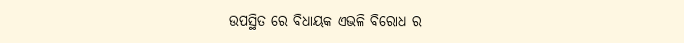ଉପସ୍ଥିତ ରେ ବିଧାୟକ ଏଭଳି ବିରୋଧ ର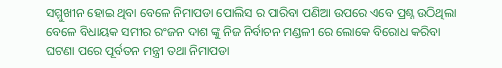ସମ୍ମୁଖୀନ ହୋଇ ଥିବା ବେଳେ ନିମାପଡା ପୋଲିସ ର ପାରିବା ପଣିଆ ଉପରେ ଏବେ ପ୍ରଶ୍ନ ଉଠିଥିଲା ବେଳେ ବିଧାୟକ ସମୀର ରଂଜନ ଦାଶ ଙ୍କୁ ନିଜ ନିର୍ବାଚନ ମଣ୍ଡଳୀ ରେ ଲୋକେ ବିରୋଧ କରିବା ଘଟଣା ପରେ ପୂର୍ବତନ ମନ୍ତ୍ରୀ ତଥା ନିମାପଡା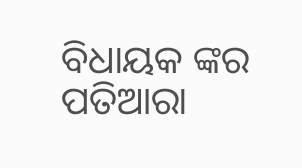ବିଧାୟକ ଙ୍କର ପତିଆରା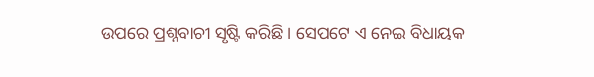ଉପରେ ପ୍ରଶ୍ନବାଚୀ ସୃଷ୍ଟି କରିଛି । ସେପଟେ ଏ ନେଇ ବିଧାୟକ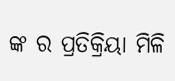ଙ୍କ ର ପ୍ରତିକ୍ରିୟା ମିଳି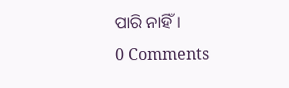ପାରି ନାହିଁ।
0 Comments